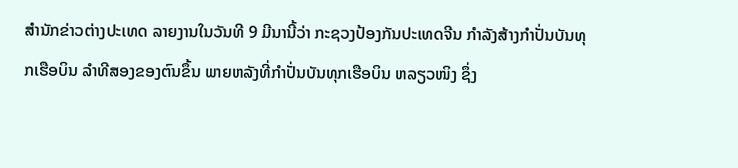ສຳນັກຂ່າວຕ່າງປະເທດ ລາຍງານໃນວັນທີ 9 ມີນານີ້ວ່າ ກະຊວງປ້ອງກັນປະເທດຈີນ ກຳລັງສ້າງກຳປັ່ນບັນທຸກເຮືອບິນ ລຳທີສອງຂອງຕົນຂຶ້ນ ພາຍຫລັງທີ່ກຳປັ່ນບັນທຸກເຮືອບິນ ຫລຽວໜິງ ຊຶ່ງ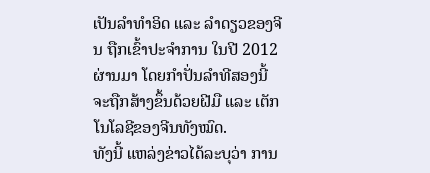ເປັນລຳທຳອິດ ແລະ ລຳດຽວຂອງຈີນ ຖືກເຂົ້າປະຈຳການ ໃນປີ 2012 ຜ່ານມາ ໂດຍກຳປັ່ນລຳທີສອງນີ້ ຈະຖືກສ້າງຂຶ້ນດ້ວຍຝີມື ແລະ ເຕັກໂນໂລຊີຂອງຈີນທັງໝົດ.
ທັງນີ້ ແຫລ່ງຂ່າວໄດ້ລະບຸວ່າ ການ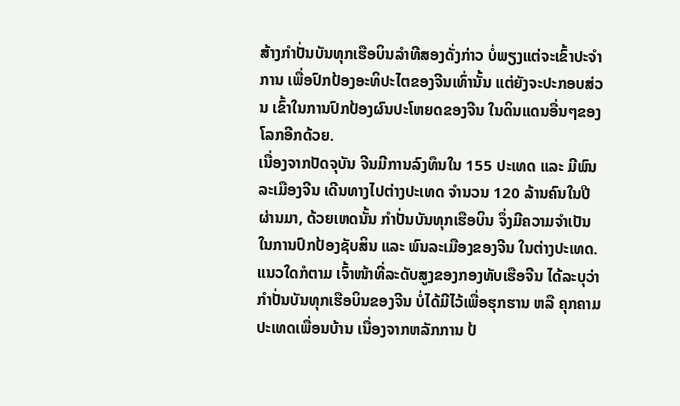ສ້າງກຳປັ່ນບັນທຸກເຮືອບິນລຳທີສອງດັ່ງກ່າວ ບໍ່ພຽງແຕ່ຈະເຂົ້າປະຈຳການ ເພື່ອປົກປ້ອງອະທິປະໄຕຂອງຈີນເທົ່ານັ້ນ ແຕ່ຍັງຈະປະກອບສ່ວນ ເຂົ້າໃນການປົກປ້ອງຜົນປະໂຫຍດຂອງຈີນ ໃນດິນແດນອື່ນໆຂອງໂລກອີກດ້ວຍ.
ເນື່ອງຈາກປັດຈຸບັນ ຈີນມີການລົງທຶນໃນ 155 ປະເທດ ແລະ ມີພົນລະເມືອງຈີນ ເດີນທາງໄປຕ່າງປະເທດ ຈຳນວນ 120 ລ້ານຄົນໃນປີຜ່ານມາ, ດ້ວຍເຫດນັ້ນ ກຳປັ່ນບັນທຸກເຮືອບິນ ຈຶ່ງມີຄວາມຈຳເປັນ ໃນການປົກປ້ອງຊັບສິນ ແລະ ພົນລະເມືອງຂອງຈີນ ໃນຕ່າງປະເທດ.
ແນວໃດກໍຕາມ ເຈົ້າໜ້າທີ່ລະດັບສູງຂອງກອງທັບເຮືອຈີນ ໄດ້ລະບຸວ່າ ກຳປັ່ນບັນທຸກເຮືອບິນຂອງຈີນ ບໍ່ໄດ້ມີໄວ້ເພື່ອຮຸກຮານ ຫລື ຄຸກຄາມປະເທດເພື່ອນບ້ານ ເນື່ອງຈາກຫລັກການ ປ້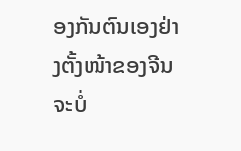ອງກັນຕົນເອງຢ່າງຕັ້ງໜ້າຂອງຈີນ ຈະບໍ່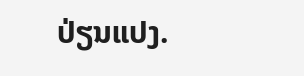ປ່ຽນແປງ.